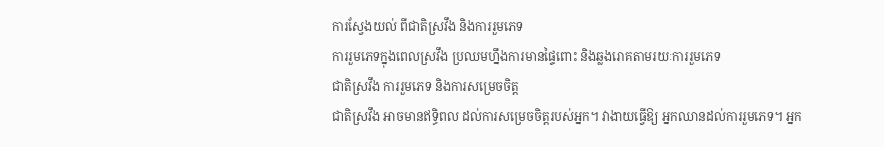ការស្វែងយល់ ពីជាតិស្រវឹង និងការរួមភេទ
ការរួមភេទក្នុងពេលស្រវឹង ប្រឈមហ្នឹងការមានផ្ទៃពោះ និងឆ្លងរោគតាមរយៈការរួមភេទ
ជាតិស្រវឹង ការរួមភេទ និងការសម្រេចចិត្ដ
ជាតិស្រវឹង អាចមានឥទ្ធិពល ដល់ការសម្រេចចិត្ដរបស់អ្នក។ វាងាយធ្វើឱ្យ អ្នកឈានដល់ការរួមភេទ។ អ្នក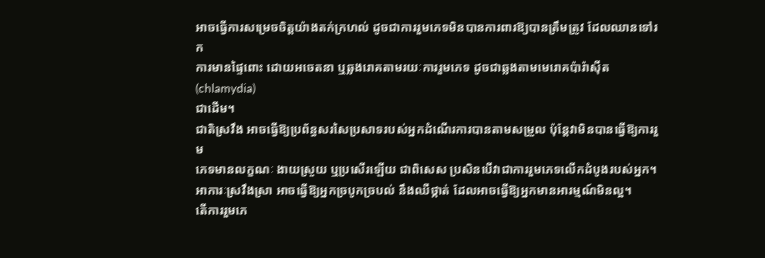អាចធ្វើការសម្រេចចិត្ដយ៉ាងតក់ក្រហល់ ដូចជាការរួមភេទមិនបានការពារឱ្យបានត្រឹមត្រូវ ដែលឈានទៅរក
ការមានផ្ទៃពោះ ដោយអចេតនា ឬឆ្លងរោគតាមរយៈការរួមភេទ ដូចជាឆ្លងតាមមេរោគប៉ារ៉ាស៊ីត(chlamydia)
ជាដើម។
ជាតិស្រវឹង អាចធ្វើឱ្យប្រព័ន្ធសរសៃប្រសាទរបស់អ្នកដំណើរការបានតាមសម្រួល ប៉ុន្ដែវាមិនបានធ្វើឱ្យការរួម
ភេទមានលក្ខណៈ ងាយស្រួយ ឬប្រសើរឡើយ ជាពិសេស ប្រសិនបើវាជាការរួមភេទលើកដំបូងរបស់អ្នក។
អាការៈស្រវឹងស្រា អាចធ្វើឱ្យអ្នកច្របូកច្របល់ នឹងឈឺថ្កាត់ ដែលអាចធ្វើឱ្យអ្នកមានអារម្មណ៍មិនល្អ។
តើការរួមភេ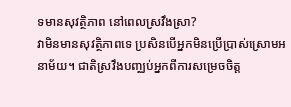ទមានសុវត្ថិភាព នៅពេលស្រវឹងស្រា?
វាមិនមានសុវត្ថិភាពទេ ប្រសិនបើអ្នកមិនប្រើប្រាស់ស្រោមអនាម័យ។ ជាតិស្រវឹងបញ្ឈប់អ្នកពីការសម្រេចចិត្ដ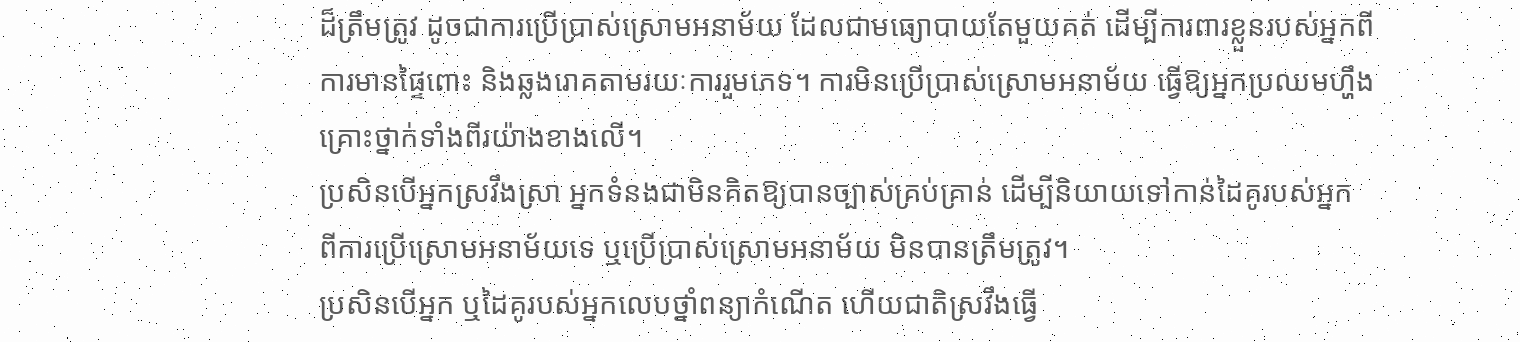ដ៏ត្រឹមត្រូវ ដូចជាការប្រើប្រាស់ស្រោមអនាម័យ ដែលជាមធ្យោបាយតែមួយគត់ ដើម្បីការពារខ្លួនរបស់អ្នកពី
ការមានផ្ទៃពោះ និងឆ្លងរោគតាមរយៈការរួមភេទ។ ការមិនប្រើប្រាស់ស្រោមអនាម័យ ធ្វើឱ្យអ្នកប្រឈមហ្ហឹង
គ្រោះថ្នាក់ទាំងពីរយ៉ាងខាងលើ។
ប្រសិនបើអ្នកស្រវឹងស្រា អ្នកទំនងជាមិនគិតឱ្យបានច្បាស់គ្រប់គ្រាន់ ដើម្បីនិយាយទៅកាន់ដៃគូរបស់អ្នក
ពីការប្រើស្រោមអនាម័យទេ ឬប្រើប្រាស់ស្រោមអនាម័យ មិនបានត្រឹមត្រូវ។
ប្រសិនបើអ្នក ឬដៃគូរបស់អ្នកលេបថ្នាំពន្យាកំណើត ហើយជាតិស្រវឹងធ្វើ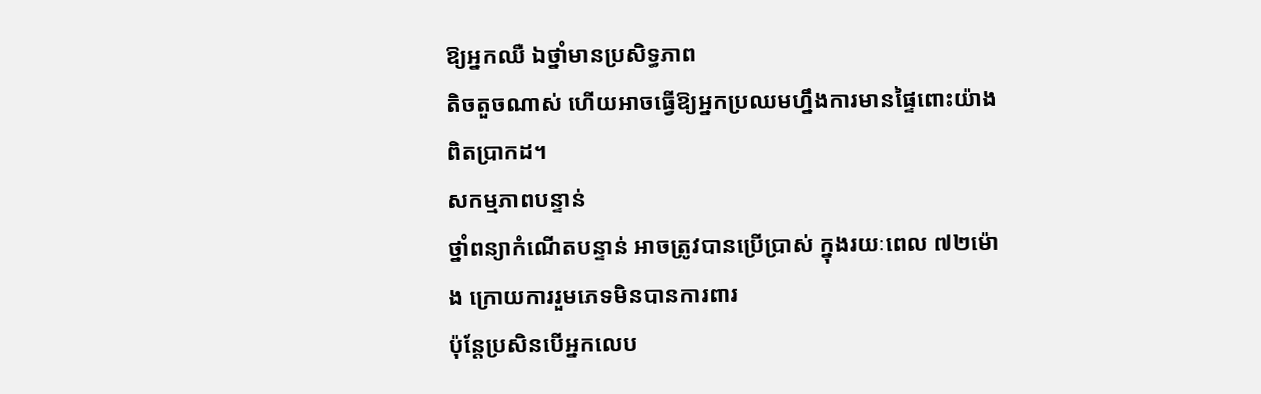ឱ្យអ្នកឈឺ ឯថ្នាំមានប្រសិទ្ធភាព
តិចតួចណាស់ ហើយអាចធ្វើឱ្យអ្នកប្រឈមហ្នឹងការមានផ្ទៃពោះយ៉ាងពិតប្រាកដ។
សកម្មភាពបន្ទាន់
ថ្នាំពន្យាកំណើតបន្ទាន់ អាចត្រូវបានប្រើប្រាស់ ក្នុងរយៈពេល ៧២ម៉ោង ក្រោយការរួមភេទមិនបានការពារ
ប៉ុន្ដែប្រសិនបើអ្នកលេប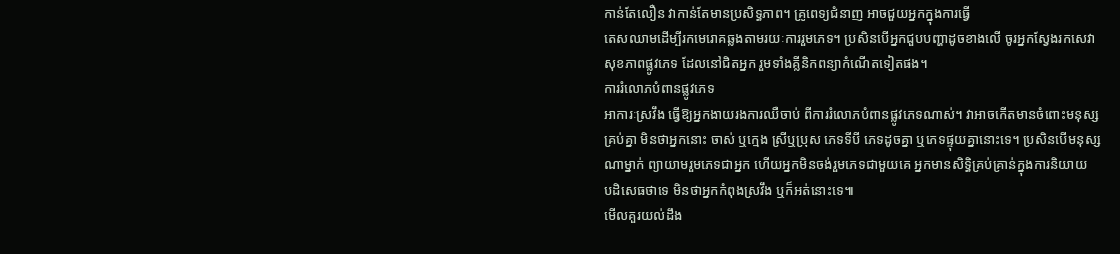កាន់តែលឿន វាកាន់តែមានប្រសិទ្ធភាព។ គ្រូពេទ្យជំនាញ អាចជួយអ្នកក្នុងការធ្វើ
តេសឈាមដើម្បីរកមេរោគឆ្លងតាមរយៈការរួមភេទ។ ប្រសិនបើអ្នកជួបបញ្ហាដូចខាងលើ ចូរអ្នកស្វែងរកសេវា
សុខភាពផ្លូវភេទ ដែលនៅជិតអ្នក រួមទាំងគ្លីនិកពន្យាកំណើតទៀតផង។
ការរំលោភបំពានផ្លូវភេទ
អាការៈស្រវឹង ធ្វើឱ្យអ្នកងាយរងការឈឺចាប់ ពីការរំលោភបំពានផ្លូវភេទណាស់។ វាអាចកើតមានចំពោះមនុស្ស
គ្រប់គ្នា មិនថាអ្នកនោះ ចាស់ ឬក្មេង ស្រីឬប្រុស ភេទទីបី ភេទដូចគ្នា ឬភេទផ្ទុយគ្នានោះទេ។ ប្រសិនបើមនុស្ស
ណាម្នាក់ ព្យាយាមរួមភេទជាអ្នក ហើយអ្នកមិនចង់រួមភេទជាមួយគេ អ្នកមានសិទ្ធិគ្រប់គ្រាន់ក្នុងការនិយាយ
បដិសេធថាទេ មិនថាអ្នកកំពុងស្រវឹង ឬក៏អត់នោះទេ៕
មើលគួរយល់ដឹង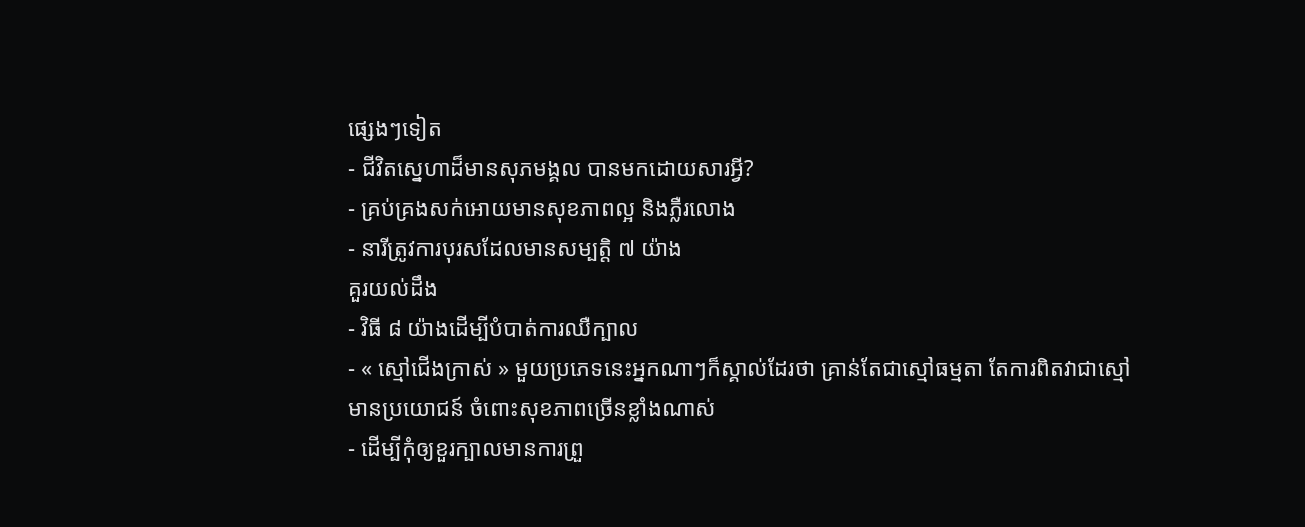ផ្សេងៗទៀត
- ជីវិតស្នេហាដ៏មានសុភមង្គល បានមកដោយសារអ្វី?
- គ្រប់គ្រងសក់អោយមានសុខភាពល្អ និងភ្លឺរលោង
- នារីត្រូវការបុរសដែលមានសម្បត្តិ ៧ យ៉ាង
គួរយល់ដឹង
- វិធី ៨ យ៉ាងដើម្បីបំបាត់ការឈឺក្បាល
- « ស្មៅជើងក្រាស់ » មួយប្រភេទនេះអ្នកណាៗក៏ស្គាល់ដែរថា គ្រាន់តែជាស្មៅធម្មតា តែការពិតវាជាស្មៅមានប្រយោជន៍ ចំពោះសុខភាពច្រើនខ្លាំងណាស់
- ដើម្បីកុំឲ្យខួរក្បាលមានការព្រួ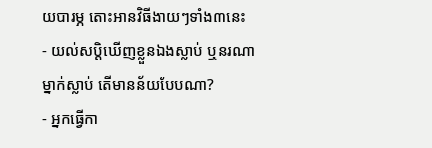យបារម្ភ តោះអានវិធីងាយៗទាំង៣នេះ
- យល់សប្តិឃើញខ្លួនឯងស្លាប់ ឬនរណាម្នាក់ស្លាប់ តើមានន័យបែបណា?
- អ្នកធ្វើកា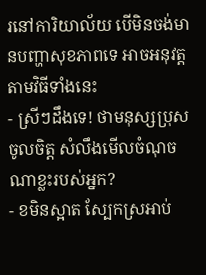រនៅការិយាល័យ បើមិនចង់មានបញ្ហាសុខភាពទេ អាចអនុវត្តតាមវិធីទាំងនេះ
- ស្រីៗដឹងទេ! ថាមនុស្សប្រុសចូលចិត្ត សំលឹងមើលចំណុចណាខ្លះរបស់អ្នក?
- ខមិនស្អាត ស្បែកស្រអាប់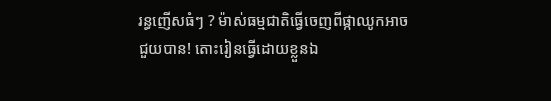រន្ធញើសធំៗ ? ម៉ាស់ធម្មជាតិធ្វើចេញពីផ្កាឈូកអាចជួយបាន! តោះរៀនធ្វើដោយខ្លួនឯ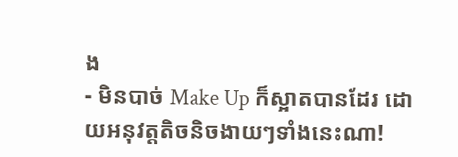ង
- មិនបាច់ Make Up ក៏ស្អាតបានដែរ ដោយអនុវត្តតិចនិចងាយៗទាំងនេះណា!